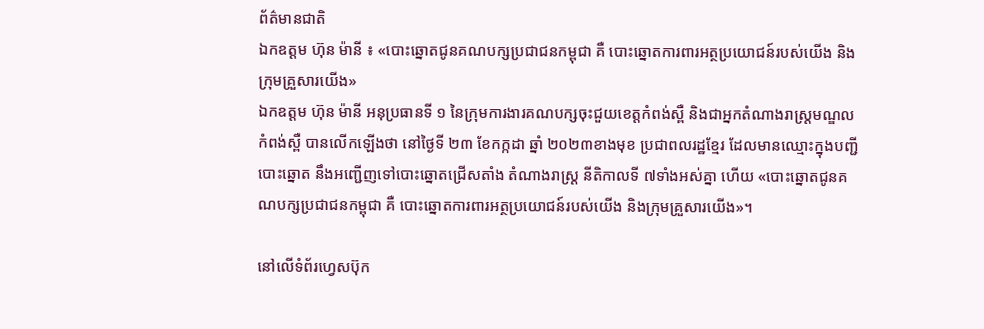ព័ត៌មានជាតិ
ឯកឧត្ដម ហ៊ុន ម៉ានី ៖ «បោះឆ្នោតជូនគណបក្សប្រជាជនកម្ពុជា គឺ បោះឆ្នោតការពារអត្ថប្រយោជន៍របស់យើង និងក្រុមគ្រួសារយើង»
ឯកឧត្ដម ហ៊ុន ម៉ានី អនុប្រធានទី ១ នៃក្រុមការងារគណបក្សចុះជួយខេត្តកំពង់ស្ពឺ និងជាអ្នកតំណាងរាស្ត្រមណ្ឌលកំពង់ស្ពឺ បានលើកឡើងថា នៅថ្ងៃទី ២៣ ខែកក្កដា ឆ្នាំ ២០២៣ខាងមុខ ប្រជាពលរដ្ឋខ្មែរ ដែលមានឈ្មោះក្នុងបញ្ជីបោះឆ្នោត នឹងអញ្ជើញទៅបោះឆ្នោតជ្រើសតាំង តំណាងរាស្រ្ដ នីតិកាលទី ៧ទាំងអស់គ្នា ហើយ «បោះឆ្នោតជូនគណបក្សប្រជាជនកម្ពុជា គឺ បោះឆ្នោតការពារអត្ថប្រយោជន៍របស់យើង និងក្រុមគ្រួសារយើង»។

នៅលើទំព័រហ្វេសប៊ុក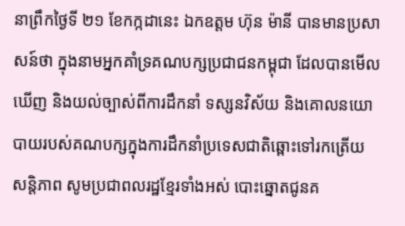នាព្រឹកថ្ងៃទី ២១ ខែកក្កដានេះ ឯកឧត្ដម ហ៊ុន ម៉ានី បានមានប្រសាសន៍ថា ក្នុងនាមអ្នកគាំទ្រគណបក្សប្រជាជនកម្ពុជា ដែលបានមើលឃើញ និងយល់ច្បាស់ពីការដឹកនាំ ទស្សនវិស័យ និងគោលនយោបាយរបស់គណបក្សក្នុងការដឹកនាំប្រទេសជាតិឆ្ពោះទៅរកត្រើយសន្តិភាព សូមប្រជាពលរដ្ឋខ្មែរទាំងអស់ បោះឆ្នោតជូនគ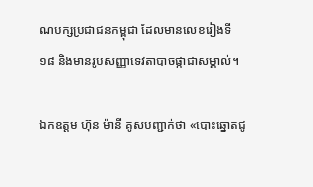ណបក្សប្រជាជនកម្ពុជា ដែលមានលេខរៀងទី ១៨ និងមានរូបសញ្ញាទេវតាបាចផ្កាជាសម្គាល់។

ឯកឧត្ដម ហ៊ុន ម៉ានី គូសបញ្ជាក់ថា «បោះឆ្នោតជូ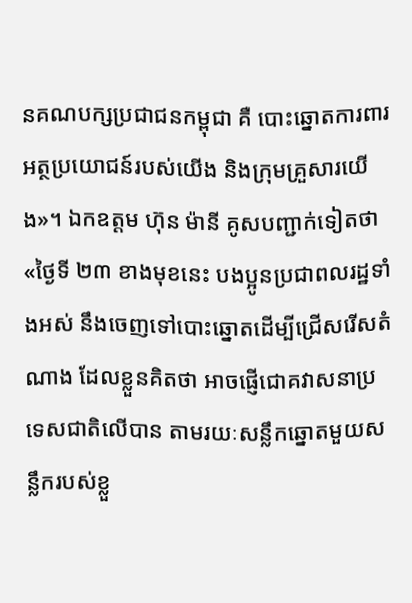នគណបក្សប្រជាជនកម្ពុជា គឺ បោះឆ្នោតការពារអត្ថប្រយោជន៍របស់យើង និងក្រុមគ្រួសារយើង»។ ឯកឧត្ដម ហ៊ុន ម៉ានី គូសបញ្ជាក់ទៀតថា «ថ្ងៃទី ២៣ ខាងមុខនេះ បងប្អូនប្រជាពលរដ្ឋទាំងអស់ នឹងចេញទៅបោះឆ្នោតដើម្បីជ្រើសរើសតំណាង ដែលខ្លួនគិតថា អាចផ្ញើជោគវាសនាប្រទេសជាតិលើបាន តាមរយៈសន្លឹកឆ្នោតមួយសន្លឹករបស់ខ្លួ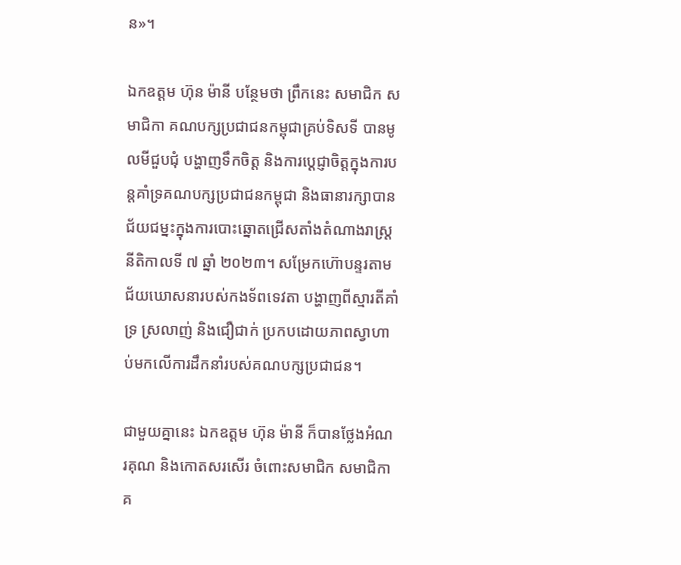ន»។

ឯកឧត្ដម ហ៊ុន ម៉ានី បន្ថែមថា ព្រឹកនេះ សមាជិក សមាជិកា គណបក្សប្រជាជនកម្ពុជាគ្រប់ទិសទី បានមូលមីជួបជុំ បង្ហាញទឹកចិត្ត និងការប្ដេជ្ញាចិត្តក្នុងការបន្តគាំទ្រគណបក្សប្រជាជនកម្ពុជា និងធានារក្សាបានជ័យជម្នះក្នុងការបោះឆ្នោតជ្រើសតាំងតំណាងរាស្ត្រ នីតិកាលទី ៧ ឆ្នាំ ២០២៣។ សម្រែកហ៊ោបន្ទរតាមជ័យឃោសនារបស់កងទ័ពទេវតា បង្ហាញពីស្មារតីគាំទ្រ ស្រលាញ់ និងជឿជាក់ ប្រកបដោយភាពស្វាហាប់មកលើការដឹកនាំរបស់គណបក្សប្រជាជន។

ជាមួយគ្នានេះ ឯកឧត្ដម ហ៊ុន ម៉ានី ក៏បានថ្លែងអំណរគុណ និងកោតសរសើរ ចំពោះសមាជិក សមាជិកាគ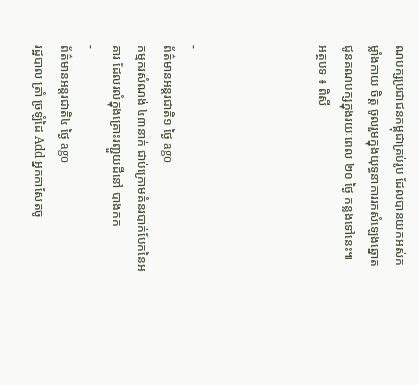ណបក្សប្រជាជនកម្ពុជាគ្រប់រូប ដែលបានយកអស់កម្លាំងកាយ ចិត្ត ចូលរួមក្នុងយុទ្ធនាការរកសំឡេងឆ្នោតជូនគណបក្សក្នុងរយៈពេល ២០ ថ្ងៃ កន្លងទៅនេះ៕
អត្ថបទ ៖ ពិសី




-
ព័ត៌មានអន្ដរជាតិ១ ថ្ងៃ ago
កម្មករសំណង់ ៤៣នាក់ ជាប់ក្រោមគំនរបាក់បែកនៃអគារ ដែលរលំក្នុងគ្រោះរញ្ជួយដីនៅ បាងកក
-
ព័ត៌មានអន្ដរជាតិ៤ ថ្ងៃ ago
រដ្ឋបាល ត្រាំ ច្រឡំដៃ Add អ្នកកាសែតចូ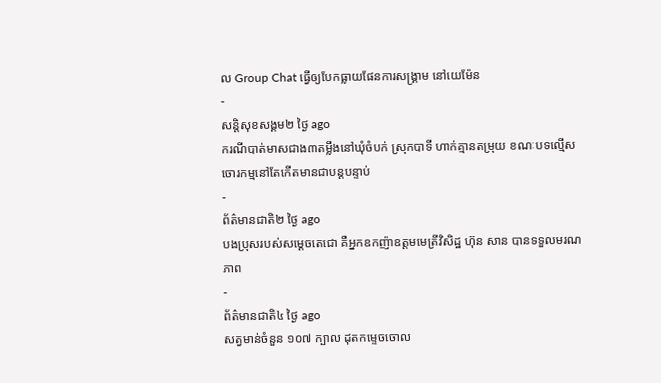ល Group Chat ធ្វើឲ្យបែកធ្លាយផែនការសង្គ្រាម នៅយេម៉ែន
-
សន្តិសុខសង្គម២ ថ្ងៃ ago
ករណីបាត់មាសជាង៣តម្លឹងនៅឃុំចំបក់ ស្រុកបាទី ហាក់គ្មានតម្រុយ ខណៈបទល្មើសចោរកម្មនៅតែកើតមានជាបន្តបន្ទាប់
-
ព័ត៌មានជាតិ២ ថ្ងៃ ago
បងប្រុសរបស់សម្ដេចតេជោ គឺអ្នកឧកញ៉ាឧត្តមមេត្រីវិសិដ្ឋ ហ៊ុន សាន បានទទួលមរណភាព
-
ព័ត៌មានជាតិ៤ ថ្ងៃ ago
សត្វមាន់ចំនួន ១០៧ ក្បាល ដុតកម្ទេចចោល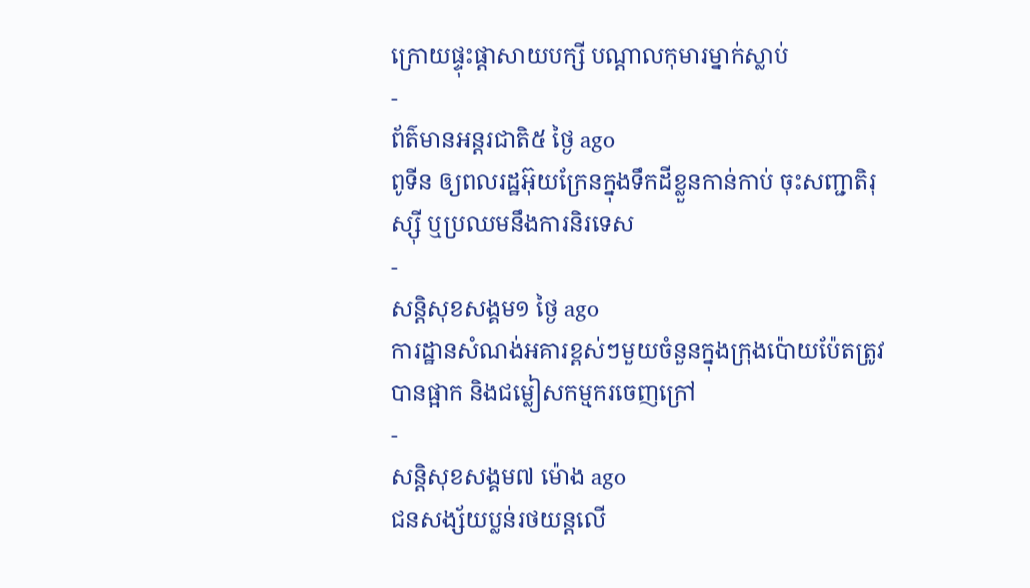ក្រោយផ្ទុះផ្ដាសាយបក្សី បណ្តាលកុមារម្នាក់ស្លាប់
-
ព័ត៌មានអន្ដរជាតិ៥ ថ្ងៃ ago
ពូទីន ឲ្យពលរដ្ឋអ៊ុយក្រែនក្នុងទឹកដីខ្លួនកាន់កាប់ ចុះសញ្ជាតិរុស្ស៊ី ឬប្រឈមនឹងការនិរទេស
-
សន្តិសុខសង្គម១ ថ្ងៃ ago
ការដ្ឋានសំណង់អគារខ្ពស់ៗមួយចំនួនក្នុងក្រុងប៉ោយប៉ែតត្រូវបានផ្អាក និងជម្លៀសកម្មករចេញក្រៅ
-
សន្តិសុខសង្គម៧ ម៉ោង ago
ជនសង្ស័យប្លន់រថយន្តលើ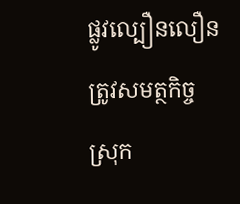ផ្លូវល្បឿនលឿន ត្រូវសមត្ថកិច្ចស្រុក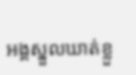អង្គស្នួលឃាត់ខ្លួ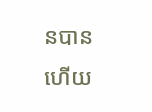នបានហើយ